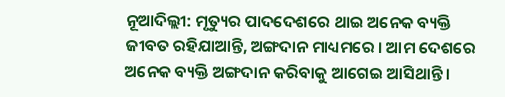ନୂଆଦିଲ୍ଲୀ: ମୃତ୍ୟୁର ପାଦଦେଶରେ ଥାଇ ଅନେକ ବ୍ୟକ୍ତି ଜୀବତ ରହିଯାଆନ୍ତି, ଅଙ୍ଗଦାନ ମାଧ୍ୟମରେ । ଆମ ଦେଶରେ ଅନେକ ବ୍ୟକ୍ତି ଅଙ୍ଗଦାନ କରିବାକୁ ଆଗେଇ ଆସିଥାନ୍ତି ।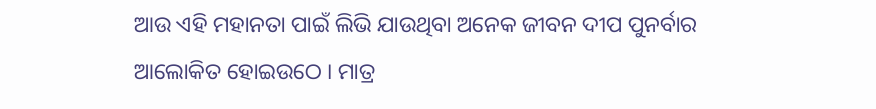ଆଉ ଏହି ମହାନତା ପାଇଁ ଲିଭି ଯାଉଥିବା ଅନେକ ଜୀବନ ଦୀପ ପୁନର୍ବାର ଆଲୋକିତ ହୋଇଉଠେ । ମାତ୍ର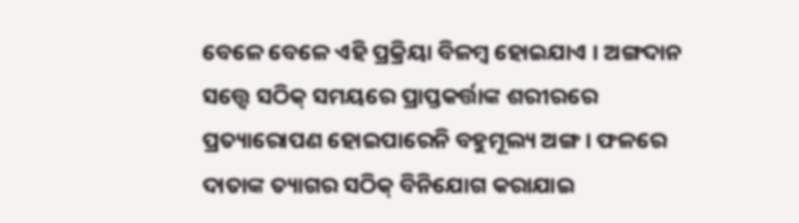ବେଳେ ବେଳେ ଏହି ପ୍ରକ୍ରିୟା ବିଳମ୍ବ ହୋଇଯାଏ । ଅଙ୍ଗଦାନ ସତ୍ତ୍ବେ ସଠିକ୍ ସମୟରେ ପ୍ରାପ୍ତକର୍ତ୍ତାଙ୍କ ଶରୀରରେ ପ୍ରତ୍ୟାରୋପଣ ହୋଇପାରେନି ବହୁମୂଲ୍ୟ ଅଙ୍ଗ । ଫଳରେ ଦାତାଙ୍କ ତ୍ୟାଗର ସଠିକ୍ ବିନିଯୋଗ କରାଯାଇ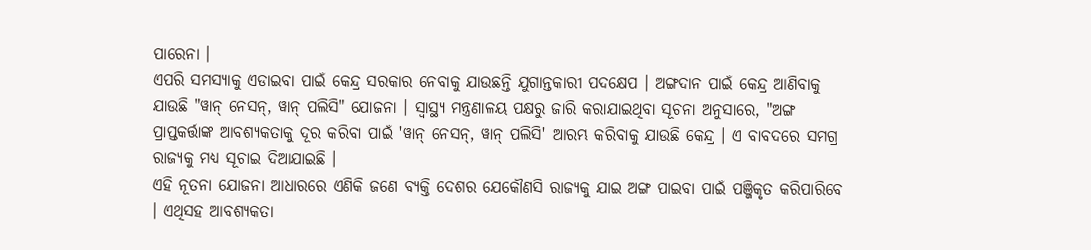ପାରେନା ।
ଏପରି ସମସ୍ୟାକୁ ଏଡାଇବା ପାଇଁ କେନ୍ଦ୍ର ସରକାର ନେବାକୁ ଯାଉଛନ୍ତି ଯୁଗାନ୍ତକାରୀ ପଦକ୍ଷେପ । ଅଙ୍ଗଦାନ ପାଇଁ କେନ୍ଦ୍ର ଆଣିବାକୁ ଯାଉଛି "ୱାନ୍ ନେସନ୍, ୱାନ୍ ପଲିସି" ଯୋଜନା । ସ୍ବାସ୍ଥ୍ୟ ମନ୍ତ୍ରଣାଳୟ ପକ୍ଷରୁ ଜାରି କରାଯାଇଥିବା ସୂଚନା ଅନୁସାରେ, "ଅଙ୍ଗ ପ୍ରାପ୍ତକର୍ତ୍ତାଙ୍କ ଆବଶ୍ୟକତାକୁ ଦୂର କରିବା ପାଇଁ 'ୱାନ୍ ନେସନ୍, ୱାନ୍ ପଲିସି' ଆରମ୍ଭ କରିବାକୁ ଯାଉଛି କେନ୍ଦ୍ର । ଏ ବାବଦରେ ସମଗ୍ର ରାଜ୍ୟକୁ ମଧ୍ୟ ସୂଚାଇ ଦିଆଯାଇଛି ।
ଏହି ନୂତନା ଯୋଜନା ଆଧାରରେ ଏଣିକି ଜଣେ ବ୍ୟକ୍ତି ଦେଶର ଯେକୌଣସି ରାଜ୍ୟକୁ ଯାଇ ଅଙ୍ଗ ପାଇବା ପାଇଁ ପଞ୍ଜିକୃତ କରିପାରିବେ । ଏଥିସହ ଆବଶ୍ୟକତା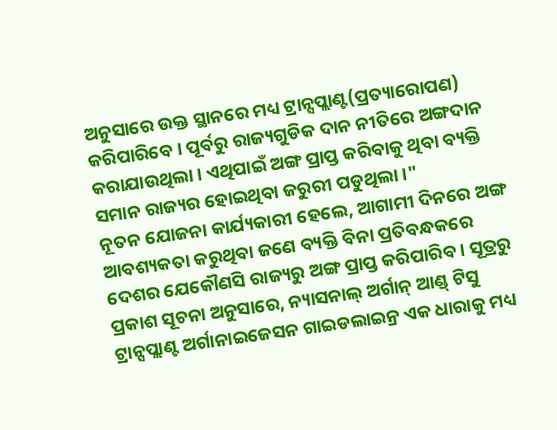ଅନୁସାରେ ଉକ୍ତ ସ୍ଥାନରେ ମଧ୍ୟ ଟ୍ରାନ୍ସପ୍ଲାଣ୍ଟ(ପ୍ରତ୍ୟାରୋପଣ) କରିପାରିବେ । ପୂର୍ବରୁ ରାଜ୍ୟଗୁଡିକ ଦାନ ନୀତିରେ ଅଙ୍ଗଦାନ କରାଯାଉଥିଲା । ଏଥିପାଇଁ ଅଙ୍ଗ ପ୍ରାପ୍ତ କରିବାକୁ ଥିବା ବ୍ୟକ୍ତି ସମାନ ରାଜ୍ୟର ହୋଇଥିବା ଜରୁରୀ ପଡୁଥିଲା ।"
ନୂତନ ଯୋଜନା କାର୍ଯ୍ୟକାରୀ ହେଲେ, ଆଗାମୀ ଦିନରେ ଅଙ୍ଗ ଆବଶ୍ୟକତା କରୁଥିବା ଜଣେ ବ୍ୟକ୍ତି ବିନା ପ୍ରତିବନ୍ଧକରେ ଦେଶର ଯେକୌଣସି ରାଜ୍ୟରୁ ଅଙ୍ଗ ପ୍ରାପ୍ତ କରିପାରିବ । ସୂତ୍ରରୁ ପ୍ରକାଶ ସୂଚନା ଅନୁସାରେ, ନ୍ୟାସନାଲ୍ ଅର୍ଗାନ୍ ଆଣ୍ଡ୍ ଟିସୁ ଟ୍ରାନ୍ସପ୍ଲାଣ୍ଟ ଅର୍ଗାନାଇଜେସନ ଗାଇଡଲାଇନ୍ର ଏକ ଧାରାକୁ ମଧ୍ୟ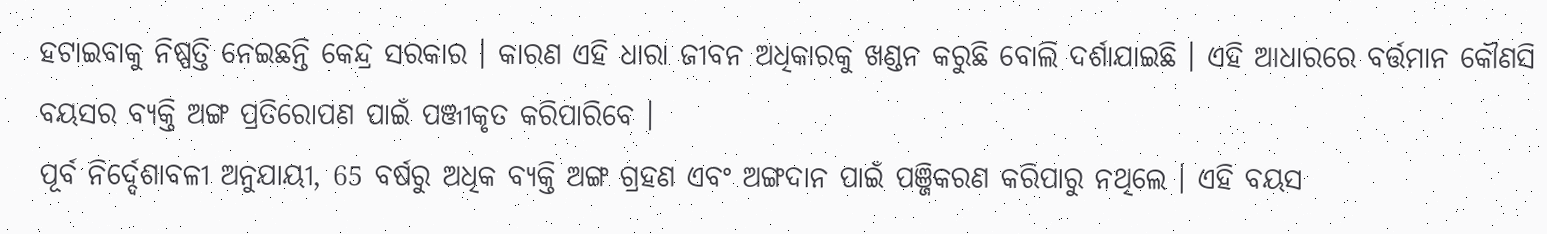ହଟାଇବାକୁ ନିଷ୍ପତ୍ତି ନେଇଛନ୍ତି କେନ୍ଦ୍ର ସରକାର । କାରଣ ଏହି ଧାରା ଜୀବନ ଅଧିକାରକୁ ଖଣ୍ଡନ କରୁଛି ବୋଲି ଦର୍ଶାଯାଇଛି । ଏହି ଆଧାରରେ ବର୍ତ୍ତମାନ କୌଣସି ବୟସର ବ୍ୟକ୍ତି ଅଙ୍ଗ ପ୍ରତିରୋପଣ ପାଇଁ ପଞ୍ଜୀକୃତ କରିପାରିବେ ।
ପୂର୍ବ ନିର୍ଦ୍ଦେଶାବଳୀ ଅନୁଯାୟୀ, 65 ବର୍ଷରୁ ଅଧିକ ବ୍ୟକ୍ତି ଅଙ୍ଗ ଗ୍ରହଣ ଏବଂ ଅଙ୍ଗଦାନ ପାଇଁ ପଞ୍ଜିକରଣ କରିପାରୁ ନଥିଲେ । ଏହି ବୟସ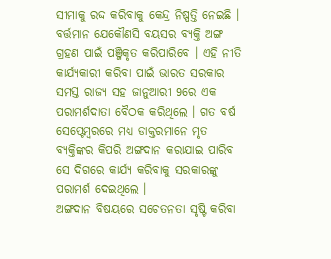ସୀମାକୁ ରଦ୍ଦ କରିବାକୁ କେନ୍ଦ୍ର ନିଷ୍ପତ୍ତି ନେଇଛି । ବର୍ତ୍ତମାନ ଯେକୌଣସି ବୟସର ବ୍ୟକ୍ତି ଅଙ୍ଗ ଗ୍ରହଣ ପାଇଁ ପଞ୍ଜିକୃତ କରିପାରିବେ । ଏହି ନୀତି କାର୍ଯ୍ୟକାରୀ କରିବା ପାଇଁ ଭାରତ ସରକାର ସମସ୍ତ ରାଜ୍ୟ ସହ ଜାନୁଆରୀ 9ରେ ଏକ ପରାମର୍ଶଦାତା ବୈଠକ କରିଥିଲେ । ଗତ ବର୍ଷ ସେପ୍ଟେମ୍ବରରେ ମଧ୍ୟ ଡାକ୍ତରମାନେ ମୃତ ବ୍ୟକ୍ତିଙ୍କର କିପରି ଅଙ୍ଗଦାନ କରାଯାଇ ପାରିବ ସେ ଦିଗରେ କାର୍ଯ୍ୟ କରିବାକୁ ସରକାରଙ୍କୁ ପରାମର୍ଶ ଦେଇଥିଲେ ।
ଅଙ୍ଗଦାନ ବିଷୟରେ ସଚେତନତା ସୃଷ୍ଟି କରିବା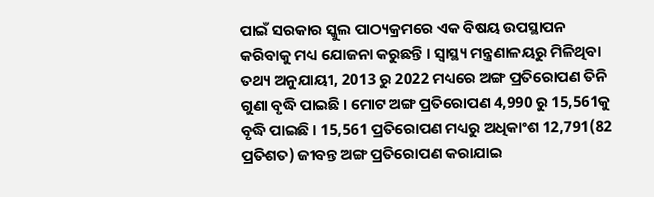ପାଇଁ ସରକାର ସ୍କୁଲ ପାଠ୍ୟକ୍ରମରେ ଏକ ବିଷୟ ଉପସ୍ଥାପନ କରିବାକୁ ମଧ୍ୟ ଯୋଜନା କରୁଛନ୍ତି । ସ୍ୱାସ୍ଥ୍ୟ ମନ୍ତ୍ରଣାଳୟରୁ ମିଳିଥିବା ତଥ୍ୟ ଅନୁଯାୟୀ, 2013 ରୁ 2022 ମଧ୍ୟରେ ଅଙ୍ଗ ପ୍ରତିରୋପଣ ତିନି ଗୁଣା ବୃଦ୍ଧି ପାଇଛି । ମୋଟ ଅଙ୍ଗ ପ୍ରତିରୋପଣ 4,990 ରୁ 15,561କୁ ବୃଦ୍ଧି ପାଇଛି । 15,561 ପ୍ରତିରୋପଣ ମଧ୍ୟରୁ ଅଧିକାଂଶ 12,791(82 ପ୍ରତିଶତ) ଜୀବନ୍ତ ଅଙ୍ଗ ପ୍ରତିରୋପଣ କରାଯାଇ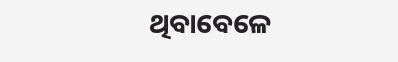ଥିବାବେଳେ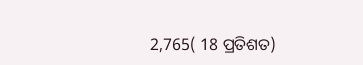2,765( 18 ପ୍ରତିଶତ)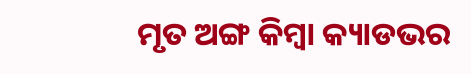ମୃତ ଅଙ୍ଗ କିମ୍ବା କ୍ୟାଡଭର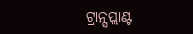ଟ୍ରାନ୍ସପ୍ଲାଣ୍ଟ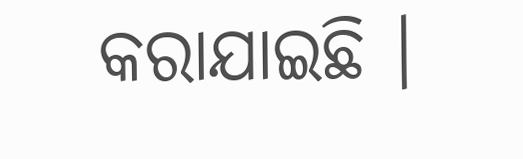କରାଯାଇଛି ।